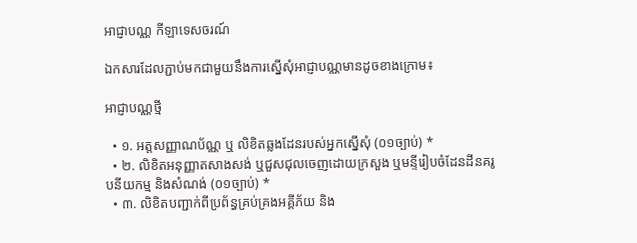អាជ្ញាបណ្ណ កីឡាទេសចរណ៍

ឯកសារដែលភ្ជាប់មកជាមួយនឹងការស្នើសុំអាជ្ញាបណ្ណមានដូចខាងក្រោម៖

អាជ្ញាបណ្ណថ្មី

  • ១. អត្តសញ្ញាណប័ណ្ណ ឬ លិខិតឆ្លងដែនរបស់អ្នកស្នើសុំ (០១ច្បាប់) *
  • ២. លិខិតអនុញ្ញាតសាងសង់ ឬជួសជុលចេញដោយក្រសួង ឬមន្ទីរៀបចំដែនដីនគរូបនីយកម្ម និងសំណង់ (០១ច្បាប់) *
  • ៣. លិខិតបញ្ជាក់ពីប្រព័ន្ធគ្រប់គ្រងអគ្គីភ័យ និង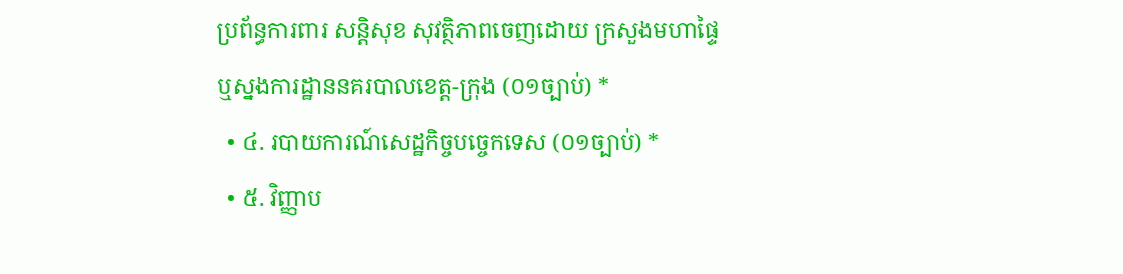ប្រព័ន្ធការពារ សន្តិសុខ សុវត្ថិភាពចេញដោយ ក្រសួងមហាផ្ទៃ ឬស្នងការដ្ឋាននគរបាលខេត្ត-ក្រុង (០១ច្បាប់) *
  • ៤. របាយការណ៍សេដ្ឋកិច្ចបច្ចេកទេស (០១ច្បាប់) *
  • ៥. វិញ្ញាប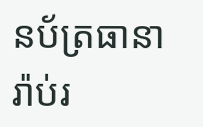នប័ត្រធានារ៉ាប់រ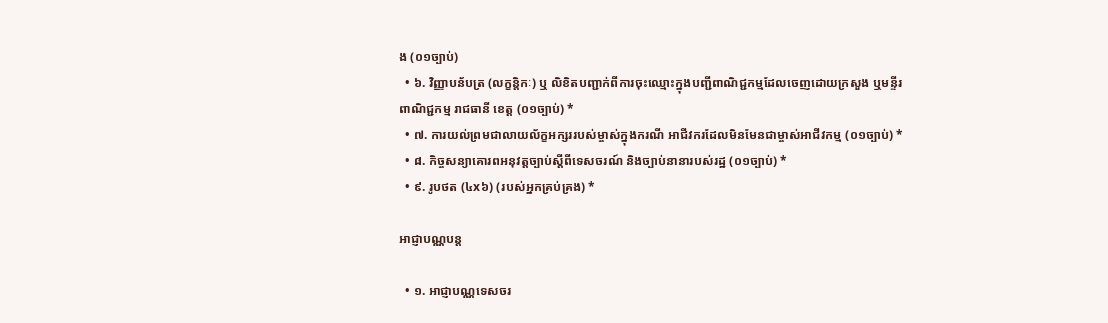ង (០១ច្បាប់)
  • ៦. វិញ្ញាបន័បត្រ (លក្ខនិ្តកៈ) ឬ លិខិតបញ្ជាក់ពីការចុះឈ្មោះក្នុងបញ្ជីពាណិជ្ជកម្មដែលចេញដោយក្រសួង ឬមន្ទីរពាណិជ្ជកម្ម រាជធានី ខេត្ត (០១ច្បាប់) *
  • ៧. ការយល់ព្រមជាលាយល័ក្ខអក្សររបស់ម្ចាស់ក្នុងករណី អាជីវករដែលមិនមែនជាម្ចាស់អាជីវកម្ម (០១ច្បាប់) *
  • ៨. កិច្ចសន្យាគោរពអនុវត្តច្បាប់ស្តីពីទេសចរណ៍ និងច្បាប់នានារបស់រដ្ឋ (០១ច្បាប់) *
  • ៩. រូបថត (៤x៦) (របស់អ្នកគ្រប់គ្រង) *

អាជ្ញាបណ្ណបន្ត

  • ១. អាជ្ញាបណ្ណទេសចរ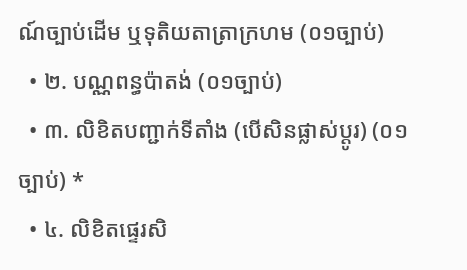ណ៍ច្បាប់ដើម ឬទុតិយតាត្រាក្រហម (០១ច្បាប់)
  • ២. បណ្ណពន្ធប៉ាតង់ (០១ច្បាប់)
  • ៣. លិខិតបញ្ជាក់ទីតាំង (បើសិនផ្លាស់ប្តូរ) (០១ច្បាប់) *
  • ៤. លិខិតផ្ទេរសិ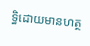ទ្ធិដោយមានហត្ថ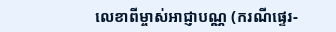លេខាពីម្ចាស់អាជ្ញាបណ្ណ (ករណីផ្ទេរ-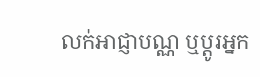លក់អាជ្ញាបណ្ណ ឬប្តូរអ្នក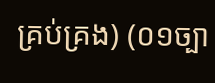គ្រប់គ្រង) (០១ច្បា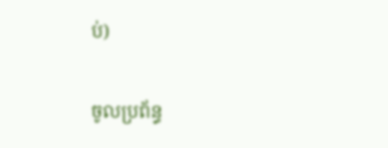ប់)

ចូលប្រព័ន្ធ